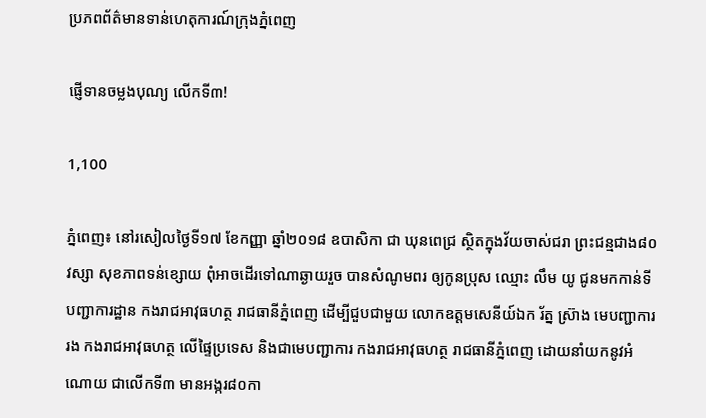ប្រភពព័ត៌មានទាន់ហេតុការណ៍ក្រុងភ្នំពេញ

ផ្ញើទានចម្លងបុណ្យ លើកទី៣!

1,100

ភ្នំពេញ៖ នៅរសៀលថ្ងៃទី១៧ ខែកញ្ញា ឆ្នាំ២០១៨ ឧបាសិកា ជា ឃុនពេជ្រ ស្ថិតក្នុងវ័យចាស់ជរា ព្រះជន្មជាង៨០វស្សា សុខភាពទន់ខ្សោយ ពុំអាចដើរទៅណាឆ្ងាយរួច បានសំណូមពរ ឲ្យកូនប្រុស ឈ្មោះ លឹម យូ ជូនមកកាន់ទីបញ្ជាការដ្ឋាន កងរាជអាវុធហត្ថ រាជធានីភ្នំពេញ ដើម្បីជួបជាមួយ លោកឧត្តមសេនីយ៍ឯក រ័ត្ន ស្រ៊ាង មេបញ្ជាការរង កងរាជអាវុធហត្ថ លើផ្ទៃប្រទេស និងជាមេបញ្ជាការ កងរាជអាវុធហត្ថ រាជធានីភ្នំពេញ ដោយនាំយកនូវអំណោយ ជាលើកទី៣ មានអង្ករ៨០កា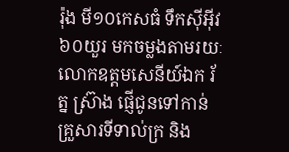រ៉ុង មី១០កេសធំ ទឹកស៊ីអ៊ីវ៦០យួរ មកចម្លងតាមរយៈ លោកឧត្តមសេនីយ៍ឯក រ័ត្ន ស្រ៊ាង ផ្ញើជូនទៅកាន់ គ្រួសារទីទាល់ក្រ និង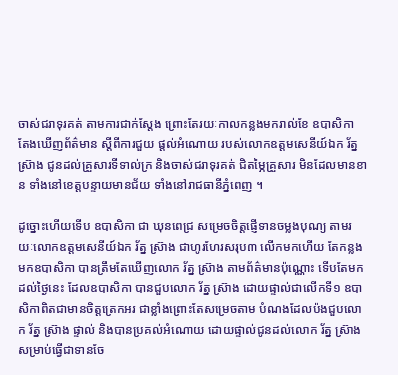ចាស់ជរាទុរគត់ តាមការជាក់ស្តែង ព្រោះតែរយៈកាលកន្លងមករាល់ខែ ឧបាសិកា តែងឃើញព័ត៌មាន ស្តីពីការជួយ ផ្តល់អំណោយ របស់លោកឧត្តមសេនីយ៍ឯក រ័ត្ន ស្រ៊ាង ជូនដល់គ្រួសារទីទាល់ក្រ និងចាស់ជរាទុរគត់ ជិតម្ភៃគ្រួសារ មិនដែលមានខាន ទាំងនៅខេត្តបន្ទាយមានជ័យ ទាំងនៅរាជធានីភ្នំពេញ ។

ដូច្នោះហើយទើប ឧបាសិកា ជា ឃុនពេជ្រ សម្រេចចិត្តផ្ញើទានចម្លងបុណ្យ តាមរយៈលោកឧត្តមសេនីយ៍ឯក រ័ត្ន ស្រ៊ាង ជាហូរហែរសរុប៣ លើកមកហើយ តែកន្លងមកឧបាសិកា បានត្រឹមតែឃើញលោក រ័ត្ន ស្រ៊ាង តាមព័ត៌មានប៉ុណ្ណោះ ទើបតែមកដល់ថ្ងៃនេះ ដែលឧបាសិកា បានជួបលោក រ័ត្ន ស្រ៊ាង ដោយផ្ទាល់ជាលើកទី១ ឧបាសិកាពិតជាមានចិត្តត្រេកអរ ជាខ្លាំងព្រោះតែសម្រេចតាម បំណងដែលប៉ងជួបលោក រ័ត្ន ស្រ៊ាង ផ្ទាល់ និងបានប្រគល់អំណោយ ដោយផ្ទាល់ជូនដល់លោក រ័ត្ន ស្រ៊ាង សម្រាប់ធ្វើជាទានចែ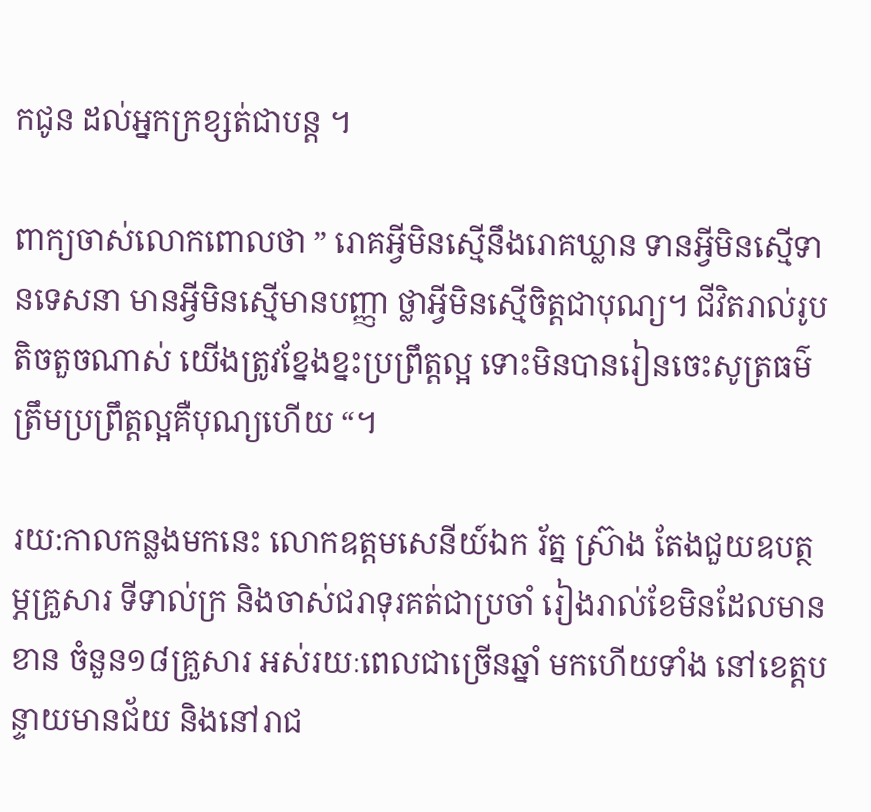កជូន ដល់អ្នកក្រខ្សត់ជាបន្ត ។

ពាក្យចាស់លោកពោលថា ” រោគអ្វីមិនស្មើនឹងរោគឃ្លាន ទានអ្វីមិនស្មើទានទេសនា មានអ្វីមិនស្មើមានបញ្ញា ថ្លាអ្វីមិនស្មើចិត្តជាបុណ្យ។ ជីវិតរាល់រូបតិចតួចណាស់ យើងត្រូវខ្នែងខ្នះប្រព្រឹត្តល្អ ទោះមិនបានរៀនចេះសូត្រធម៌ ត្រឹមប្រព្រឹត្តល្អគឺបុណ្យហើយ “។

រយ:កាលកន្លងមកនេះ លោកឧត្តមសេនីយ៍ឯក រ័ត្ន ស្រ៊ាង តែងជួយឧបត្ថម្ភគ្រួសារ ទីទាល់ក្រ និងចាស់ជរាទុរគត់ជាប្រចាំ រៀងរាល់ខែមិនដែលមានខាន ចំនួន១៨គ្រួសារ អស់រយៈពេលជាច្រើនឆ្នាំ មកហើយទាំង នៅខេត្តបន្ទាយមានជ័យ និងនៅរាជ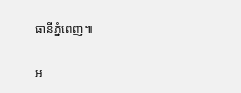ធានីភ្នំពេញ៕

អ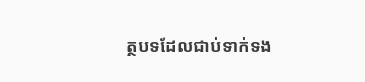ត្ថបទដែលជាប់ទាក់ទង